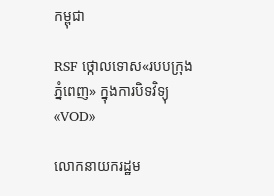កម្ពុជា

RSF ថ្កោលទោស«របបក្រុងភ្នំពេញ» ក្នុងការបិទវិទ្យុ«VOD»

លោកនាយករដ្ឋម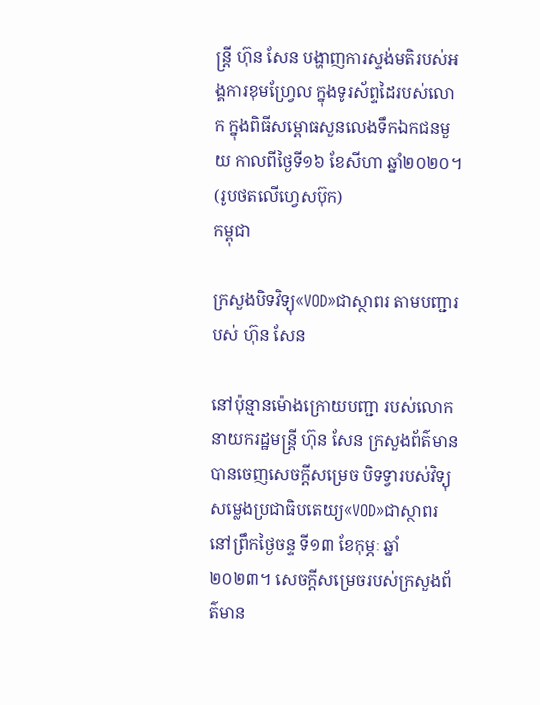ន្ត្រី ហ៊ុន សែន បង្ហាញការស្ទង់មតិរបស់អង្គការខុមហ្វ្រែល ក្នុងទូរស័ព្ទដៃរបស់លោក ក្នុងពិធីសម្ពោធសួនលេងទឹកឯកជនមួយ កាលពីថ្ងៃទី១៦ ខែសីហា ឆ្នាំ២០២០។ (រូបថតលើហ្វេសប៊ុក)
កម្ពុជា

ក្រសួងបិទវិទ្យុ«VOD»ជាស្ថាពរ តាមបញ្ជារបស់ ហ៊ុន សែន

នៅប៉ុន្មានម៉ោងក្រោយបញ្ជា របស់លោកនាយករដ្ឋមន្ត្រី ហ៊ុន សែន ក្រសួងព័ត៌មានបានចេញសេចក្ដីសម្រេច បិទទ្វារបស់វិទ្យុសម្លេងប្រជាធិបតេយ្យ«VOD»ជាស្ថាពរ នៅព្រឹកថ្ងៃចន្ទ ទី១៣ ខែកុម្ភៈ ឆ្នាំ២០២៣។ សេចក្តីសម្រេចរបស់ក្រសួងព័ត៌មាន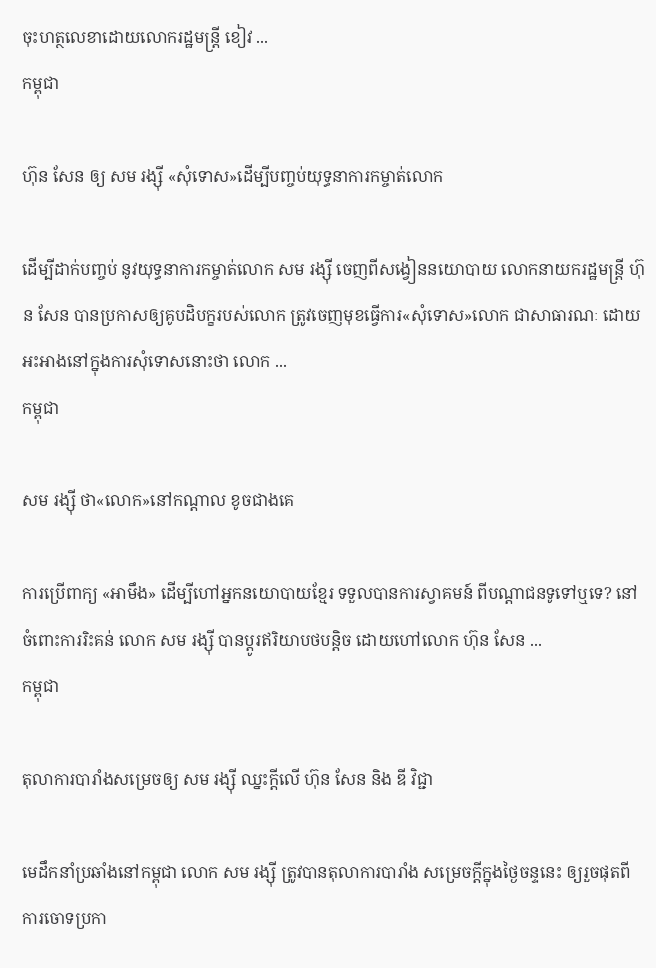ចុះហត្ថលេខាដោយលោករដ្ឋមន្ត្រី ខៀវ ...
កម្ពុជា

ហ៊ុន សែន ឲ្យ សម រង្ស៊ី «សុំទោស»ដើម្បីបញ្ចប់យុទ្ធនាការកម្ចាត់លោក

ដើម្បីដាក់បញ្ចប់ នូវយុទ្ធនាការកម្ចាត់លោក សម រង្ស៊ី ចេញពីសង្វៀននយោបាយ លោកនាយករដ្ឋមន្ត្រី ហ៊ុន សែន បានប្រកាសឲ្យគូបដិបក្ខរបស់លោក ត្រូវចេញមុខធ្វើការ«សុំទោស»លោក ជាសាធារណៈ ដោយអះអាងនៅក្នុងការសុំទោសនោះថា លោក ...
កម្ពុជា

សម រង្ស៊ី ថា«លោក»នៅកណ្ដាល ខូចជាងគេ

ការប្រើពាក្យ «អាមឹង» ដើម្បីហៅអ្នកនយោបាយខ្មែរ ទទួលបានការស្វាគមន៍ ពីបណ្ដាជនទូទៅឬទេ? នៅចំពោះការរិះគន់ លោក សម រង្ស៊ី បានប្ដូរឥរិយាបថបន្តិច ដោយហៅលោក ហ៊ុន សែន ...
កម្ពុជា

តុលាការបារាំងសម្រេចឲ្យ សម រង្ស៊ី ឈ្នះក្ដីលើ ហ៊ុន សែន និង ឌី វិជ្ជា

មេដឹកនាំប្រឆាំងនៅកម្ពុជា លោក សម រង្ស៊ី ត្រូវបានតុលាការបារាំង សម្រេចក្ដីក្នុងថ្ងៃចន្ទនេះ ឲ្យរួចផុតពីការចោទប្រកា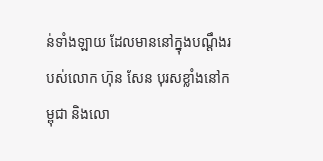ន់ទាំងឡាយ ដែលមាននៅក្នុងបណ្ដឹងរបស់លោក ហ៊ុន សែន បុរសខ្លាំងនៅកម្ពុជា និងលោ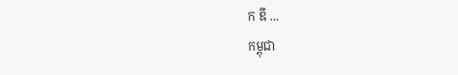ក ឌី ...
កម្ពុជា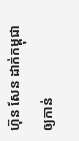ហ៊ុន សែន ដាក់កម្ពុជាឲ្យកាន់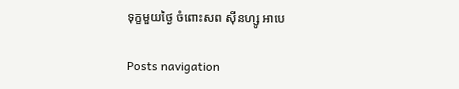ទុក្ខមួយថ្ងៃ ចំពោះសព ស៊ីនហ្សូ អាបេ

Posts navigation